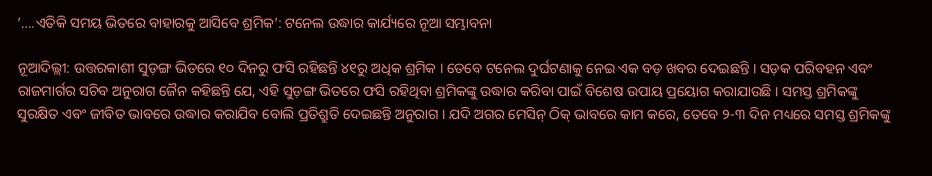‘….ଏତିକି ସମୟ ଭିତରେ ବାହାରକୁ ଆସିବେ ଶ୍ରମିକ’: ଟନେଲ ଉଦ୍ଧାର କାର୍ଯ୍ୟରେ ନୂଆ ସମ୍ଭାବନା

ନୂଆଦିଲ୍ଲୀ: ଉତ୍ତରକାଶୀ ସୁଡ଼ଙ୍ଗ ଭିତରେ ୧୦ ଦିନରୁ ଫସି ରହିଛନ୍ତି ୪୧ରୁ ଅଧିକ ଶ୍ରମିକ । ତେବେ ଟନେଲ ଦୁର୍ଘଟଣାକୁ ନେଇ ଏକ ବଡ଼ ଖବର ଦେଇଛନ୍ତି । ସଡ଼କ ପରିବହନ ଏବଂ ରାଜମାର୍ଗର ସଚିବ ଅନୁରାଗ ଜୈନ କହିଛନ୍ତି ଯେ, ଏହି ସୁଡ଼ଙ୍ଗ ଭିତରେ ଫସି ରହିଥିବା ଶ୍ରମିକଙ୍କୁ ଉଦ୍ଧାର କରିବା ପାଇଁ ବିଶେଷ ଉପାୟ ପ୍ରୟୋଗ କରାଯାଉଛି । ସମସ୍ତ ଶ୍ରମିକଙ୍କୁ ସୁରକ୍ଷିତ ଏବଂ ଜୀବିତ ଭାବରେ ଉଦ୍ଧାର କରାଯିବ ବୋଲି ପ୍ରତିଶ୍ରୁତି ଦେଇଛନ୍ତି ଅନୁରାଗ । ଯଦି ଅଗର ମେସିନ୍ ଠିକ୍ ଭାବରେ କାମ କରେ, ତେବେ ୨-୩ ଦିନ ମଧ୍ୟରେ ସମସ୍ତ ଶ୍ରମିକଙ୍କୁ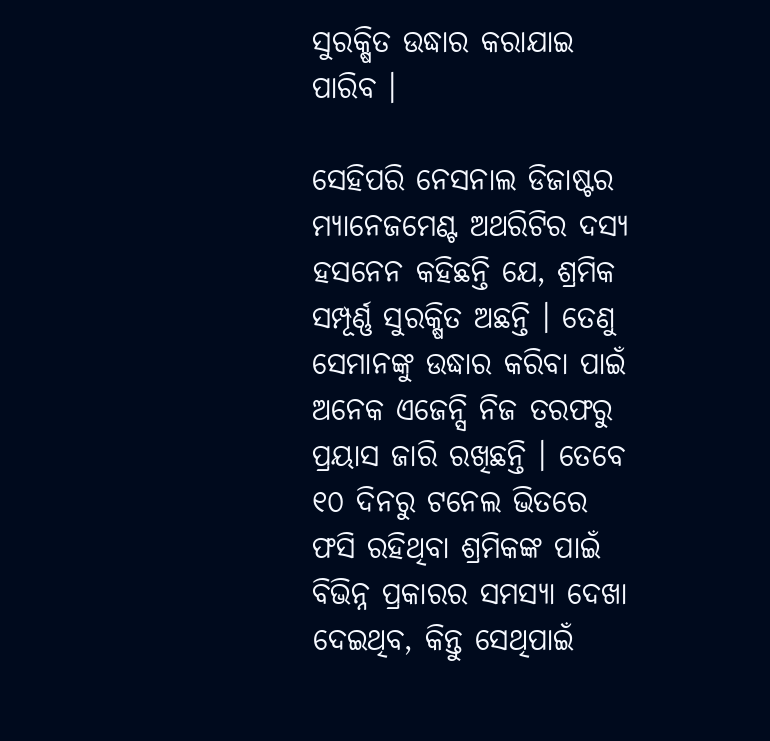ସୁରକ୍ଷିତ ଉଦ୍ଧାର କରାଯାଇ ପାରିବ ।

ସେହିପରି ନେସନାଲ ଡିଜାଷ୍ଟର ମ୍ୟାନେଜମେଣ୍ଟ ଅଥରିଟିର ଦସ୍ୟ ହସନେନ କହିଛନ୍ତି ଯେ, ଶ୍ରମିକ ସମ୍ପୂର୍ଣ୍ଣ ସୁରକ୍ଷିତ ଅଛନ୍ତି । ତେଣୁ ସେମାନଙ୍କୁ ଉଦ୍ଧାର କରିବା ପାଇଁ ଅନେକ ଏଜେନ୍ସି ନିଜ ତରଫରୁ ପ୍ରୟାସ ଜାରି ରଖିଛନ୍ତି । ତେବେ ୧୦ ଦିନରୁ ଟନେଲ ଭିତରେ ଫସି ରହିଥିବା ଶ୍ରମିକଙ୍କ ପାଇଁ ବିଭିନ୍ନ ପ୍ରକାରର ସମସ୍ୟା ଦେଖା ଦେଇଥିବ, କିନ୍ତୁ ସେଥିପାଇଁ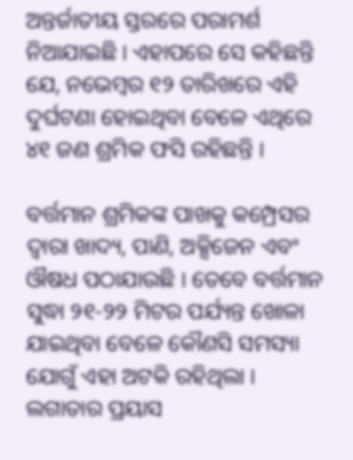ଅନ୍ତର୍ଜାତୀୟ ସ୍ତରରେ ପରାମର୍ଶ ନିଆଯାଇଛି । ଏହାପରେ ସେ କହିଛନ୍ତି ଯେ, ନଭେମ୍ବର ୧୨ ତାରିଖରେ ଏହି ଦୁର୍ଘଟଣା ହୋଇଥିବା ବେଳେ ଏଥିରେ ୪୧ ଜଣ ଶ୍ରମିକ ଫସି ରହିଛନ୍ତି ।

ବର୍ତ୍ତମାନ ଶ୍ରମିକଙ୍କ ପାଖକୁ କମ୍ପ୍ରେସର ଦ୍ୱାରା ଖାଦ୍ୟ, ପାଣି, ଅକ୍ସିଜେନ ଏବଂ ଔଷଧ ପଠାଯାଉଛି । ତେବେ ବର୍ତ୍ତମାନ ସୁଦ୍ଧା ୨୧-୨୨ ମିଟର ପର୍ଯ୍ୟନ୍ତ ଖୋଳା ଯାଇଥିବା ବେଳେ କୌଣସି ସମସ୍ୟା ଯୋଗୁଁ ଏହା ଅଟକି ରହିଥିଲା । ଲଗାତାର ପ୍ରୟାସ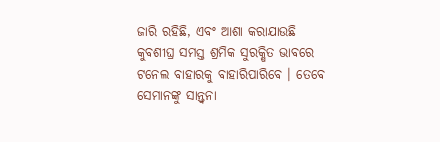ଜାରି ରହିଛି, ଏବଂ ଆଶା କରାଯାଉଛି କୁବଶୀଘ୍ର ସମସ୍ତ ଶ୍ରମିକ ସୁରକ୍ଷିତ ଭାବରେ ଟନେଲ ବାହାରକୁ ବାହାରିପାରିବେ । ତେବେ ସେମାନଙ୍କୁ ସାନ୍ତ୍ୱନା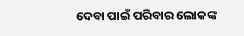ଦେବା ପାଇଁ ପରିବାର ଲୋକଙ୍କ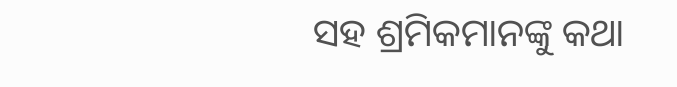ସହ ଶ୍ରମିକମାନଙ୍କୁ କଥା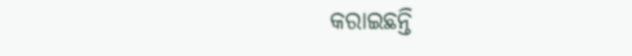କରାଇଛନ୍ତି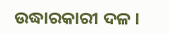ଉଦ୍ଧାରକାରୀ ଦଳ ।